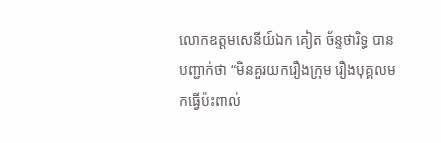លោកឧត្តមសេនីយ៍ឯក គៀត ច័ន្ទថារិទ្ធ បានបញ្ជាក់ថា “មិនគួរយករឿងក្រុម រឿងបុគ្គលមកធ្វើប៉ះពាល់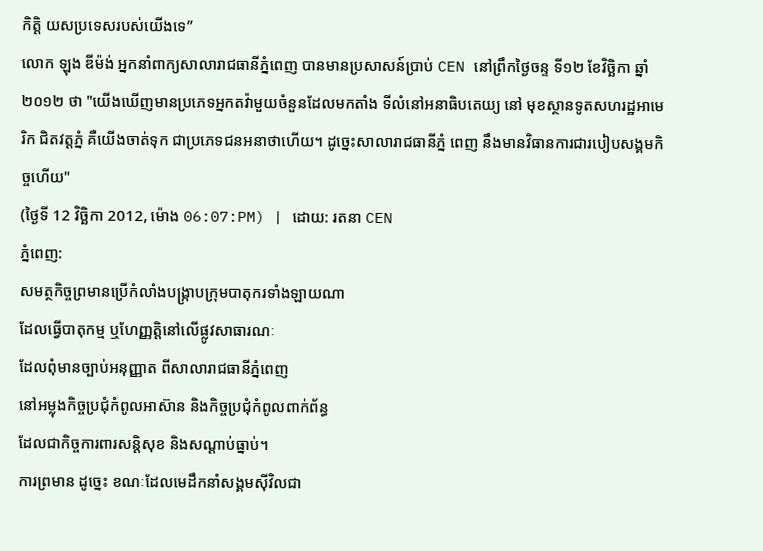កិត្តិ យសប្រទេសរបស់យើងទេ”
លោក ឡុង ឌីម៉ង់ អ្នកនាំពាក្យសាលារាជធានីភ្នំពេញ បានមានប្រសាសន៍ប្រាប់ CEN នៅព្រឹកថ្ងៃចន្ទ ទី១២ ខែវិច្ឆិកា ឆ្នាំ២០១២ ថា "យើងឃើញមានប្រភេទអ្នកតវ៉ាមួយចំនួនដែលមកតាំង ទីលំនៅអនាធិបតេយ្យ នៅ មុខស្ថានទូតសហរដ្ឋអាមេរិក ជិតវត្តភ្នំ គឺយើងចាត់ទុក ជាប្រភេទជនអនាថាហើយ។ ដូច្នេះសាលារាជធានីភ្នំ ពេញ នឹងមានវិធានការជារបៀបសង្គមកិច្ចហើយ"
(ថ្ងៃទី 12 វិច្ឆិកា 2012, ម៉ោង 06:07:PM) | ដោយ: រតនា CEN
ភ្នំពេញ:
សមត្ថកិច្ចព្រមានប្រើកំលាំងបង្ក្រាបក្រុមបាតុករទាំងឡាយណា
ដែលធ្វើបាតុកម្ម ឬហែញ្ញតិ្តនៅលើផ្លូវសាធារណៈ
ដែលពុំមានច្បាប់អនុញ្ញាត ពីសាលារាជធានីភ្នំពេញ
នៅអម្លុងកិច្ចប្រជុំកំពូលអាស៊ាន និងកិច្ចប្រជុំកំពូលពាក់ព័ន្ធ
ដែលជាកិច្ចការពារសន្តិសុខ និងសណ្តាប់ធ្នាប់។
ការព្រមាន ដូច្នេះ ខណៈដែលមេដឹកនាំសង្គមស៊ីវិលជា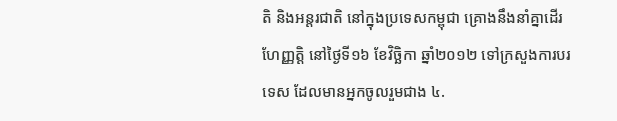តិ និងអន្តរជាតិ នៅក្នុងប្រទេសកម្ពុជា គ្រោងនឹងនាំគ្នាដើរហែញ្ញតិ្ត នៅថ្ងៃទី១៦ ខែវិច្ឆិកា ឆ្នាំ២០១២ ទៅក្រសួងការបរទេស ដែលមានអ្នកចូលរួមជាង ៤.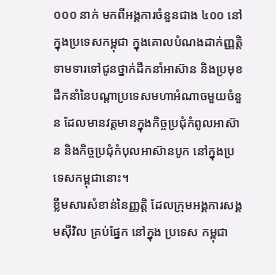០០០ នាក់ មកពីអង្គការចំនួនជាង ៤០០ នៅក្នុងប្រទេសកម្ពុជា ក្នុងគោលបំណងដាក់ញ្ញតិ្តទាមទារទៅជូនថ្នាក់ដឹកនាំអាស៊ាន និងប្រមុខដឹកនាំនៃបណ្តាប្រទេសមហាអំណាចមួយចំនួន ដែលមានវត្តមានក្នុងកិច្ចប្រជុំកំពូលអាស៊ាន និងកិច្ចប្រជុំកំបុលអាស៊ានបូក នៅក្នុងប្រទេសកម្ពុជានោះ។
ខ្លឹមសារសំខាន់នៃញ្ញតិ្ត ដែលក្រុមអង្គការសង្គមស៊ីវិល គ្រប់ផ្នែក នៅក្នុង ប្រទេស កម្ពុជា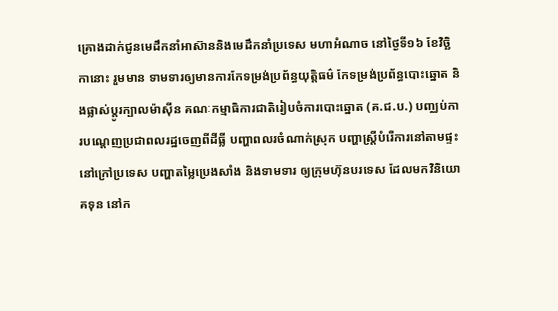គ្រោងដាក់ជូនមេដឹកនាំអាស៊ាននិងមេដឹកនាំប្រទេស មហាអំណាច នៅថ្ងៃទី១៦ ខែវិច្ឆិកានោះ រួមមាន ទាមទារឲ្យមានការកែទម្រង់ប្រព័ន្ធយុត្តិធម៌ កែទម្រង់ប្រព័ន្ធបោះឆ្នោត និងផ្លាស់ប្តូរក្បាលម៉ាស៊ីន គណៈកម្មាធិការជាតិរៀបចំការបោះឆ្នោត (គ.ជ.ប.) បញ្ឈប់ការបណ្តេញប្រជាពលរដ្ឋចេញពីដីធ្លី បញ្ហាពលរចំណាក់ស្រុក បញ្ហាស្ត្រីបំរើការនៅតាមផ្ទះនៅក្រៅប្រទេស បញ្ហាតម្លៃប្រេងសាំង និងទាមទារ ឲ្យក្រុមហ៊ុនបរទេស ដែលមកវិនិយោគទុន នៅក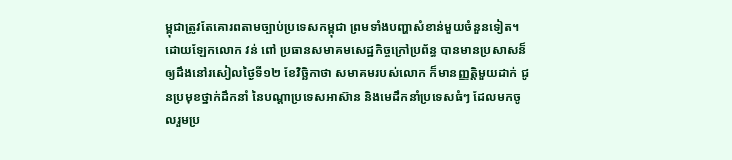ម្ពុជាត្រូវតែគោរពតាមច្បាប់ប្រទេសកម្ពុជា ព្រមទាំងបញ្ហាសំខាន់មួយចំនួនទៀត។
ដោយឡែកលោក វន់ ពៅ ប្រធានសមាគមសេដ្ឋកិច្ចក្រៅប្រព័ន្ធ បានមានប្រសាសន៏ឲ្យដឹងនៅរសៀលថ្ងៃទី១២ ខែវិច្ឆិកាថា សមាគមរបស់លោក ក៏មានញ្ញតិ្តមួយដាក់ ជូនប្រមុខថ្នាក់ដឹកនាំ នៃបណ្តាប្រទេសអាស៊ាន និងមេដឹកនាំប្រទេសធំៗ ដែលមកចូលរួមប្រ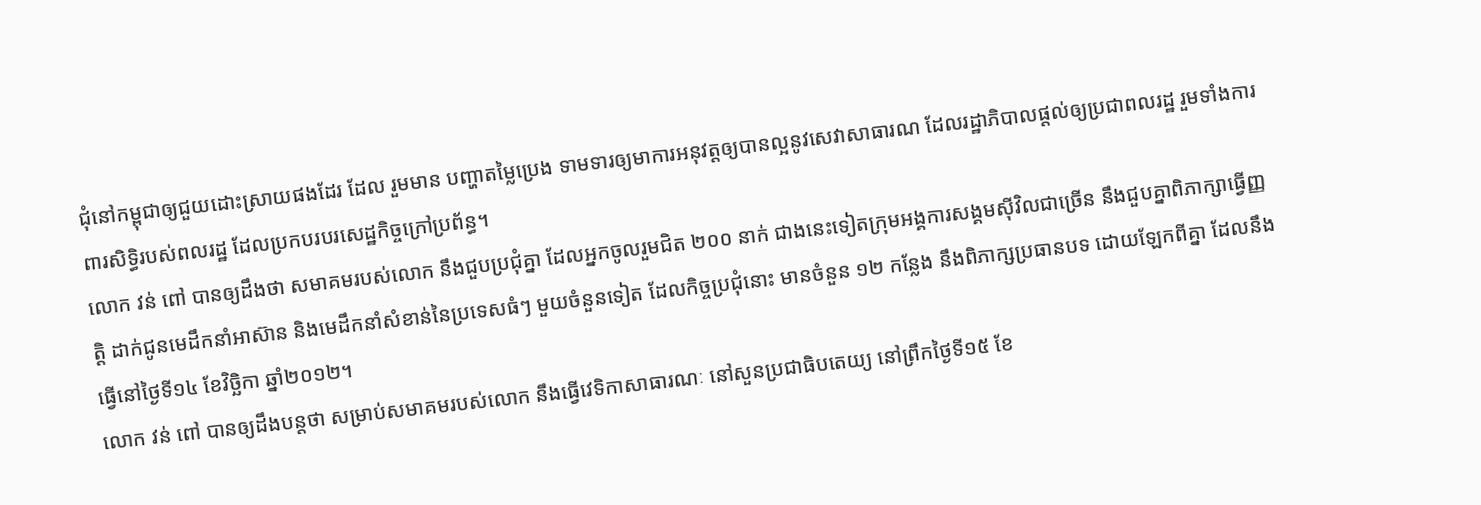ជុំនៅកម្ពុជាឲ្យជួយដោះស្រាយផងដែរ ដែល រួមមាន បញ្ហាតម្លៃប្រេង ទាមទារឲ្យមាការអនុវត្តឲ្យបានល្អនូវសេវាសាធារណ ដែលរដ្ឋាភិបាលផ្តល់ឲ្យប្រជាពលរដ្ឋ រួមទាំងការពារសិទ្ធិរបស់ពលរដ្ឋ ដែលប្រកបរបរសេដ្ឋកិច្ចក្រៅប្រព័ន្ធ។
លោក វន់ ពៅ បានឲ្យដឹងថា សមាគមរបស់លោក នឹងជួបប្រជុំគ្នា ដែលអ្នកចូលរួមជិត ២០០ នាក់ ជាងនេះទៀតក្រុមអង្គការសង្គមស៊ីវិលជាច្រើន នឹងជួបគ្នាពិភាក្សាធ្វើញ្ញតិ្ត ដាក់ជូនមេដឹកនាំអាស៊ាន និងមេដឹកនាំសំខាន់នៃប្រទេសធំៗ មួយចំនួនទៀត ដែលកិច្ចប្រជុំនោះ មានចំនួន ១២ កន្លែង នឹងពិភាក្សប្រធានបទ ដោយឡែកពីគ្នា ដែលនឹងធ្វើនៅថ្ងៃទី១៤ ខែវិច្ឆិកា ឆ្នាំ២០១២។
លោក វន់ ពៅ បានឲ្យដឹងបន្តថា សម្រាប់សមាគមរបស់លោក នឹងធ្វើវេទិកាសាធារណៈ នៅសួនប្រជាធិបតេយ្យ នៅព្រឹកថ្ងៃទី១៥ ខែ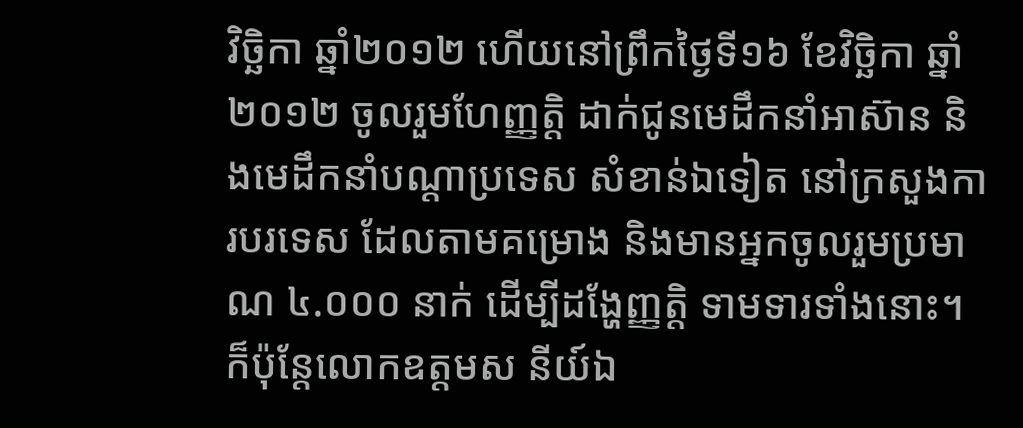វិច្ឆិកា ឆ្នាំ២០១២ ហើយនៅព្រឹកថ្ងៃទី១៦ ខែវិច្ឆិកា ឆ្នាំ២០១២ ចូលរួមហែញ្ញតិ្ត ដាក់ជូនមេដឹកនាំអាស៊ាន និងមេដឹកនាំបណ្តាប្រទេស សំខាន់ឯទៀត នៅក្រសួងការបរទេស ដែលតាមគម្រោង និងមានអ្នកចូលរួមប្រមាណ ៤.០០០ នាក់ ដើម្បីដង្ហែញ្ញតិ្ត ទាមទារទាំងនោះ។
ក៏ប៉ុន្តែលោកឧត្តមស នីយ៍ឯ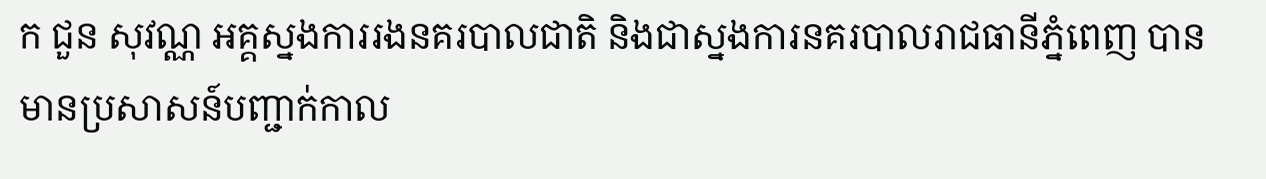ក ជួន សុវណ្ណ អគ្គស្នងការរងនគរបាលជាតិ និងជាស្នងការនគរបាលរាជធានីភ្នំពេញ បានមានប្រសាសន៍បញ្ជាក់កាល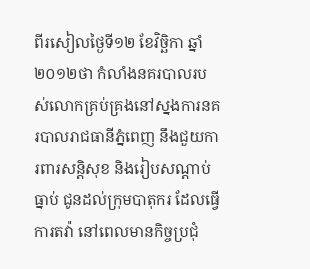ពីរសៀលថ្ងៃទី១២ ខែវិច្ឆិកា ឆ្នាំ២០១២ថា កំលាំងនគរបាលរបស់លោកគ្រប់គ្រងនៅស្នងការនគរបាលរាជធានីភ្នំពេញ នឹងជួយការពារសន្តិសុខ និងរៀបសណ្តាប់ធ្នាប់ ជូនដល់ក្រុមបាតុករ ដែលធ្វើការតវ៉ា នៅពេលមានកិច្ចប្រជុំ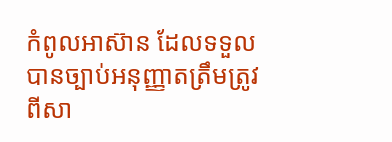កំពូលអាស៊ាន ដែលទទួលបានច្បាប់អនុញ្ញាតត្រឹមត្រូវ ពីសា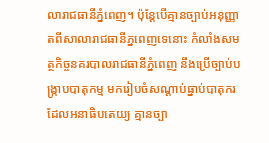លារាជធានីភ្នំពេញ។ ប៉ុន្តែបើគ្មានច្បាប់អនុញ្ញាតពីសាលារាជធានីភ្នពេញទេនោះ កំលាំងសមត្ថកិច្ចនគរបាលរាជធានីភ្នំពេញ នឹងប្រើច្បាប់បង្ក្រាបបាតុកម្ម មករៀបចំសណ្តាប់ធ្នាប់បាតុករ ដែលអនាធិបតេយ្យ គ្មានច្បា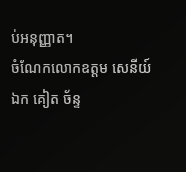ប់អនុញ្ញាត។
ចំណែកលោកឧត្តម សេនីយ៍ឯក គៀត ច័ន្ទ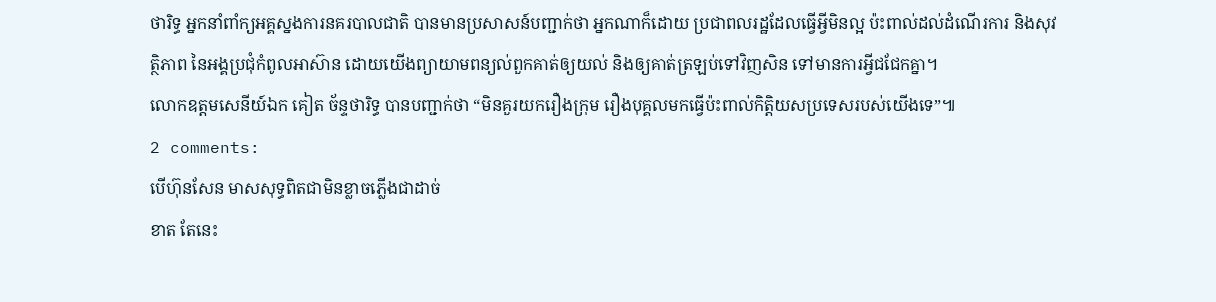ថារិទ្ធ អ្នកនាំពាំក្យអគ្គស្នងការនគរបាលជាតិ បានមានប្រសាសន៍បញ្ជាក់ថា អ្នកណាក៏ដោយ ប្រជាពលរដ្ឋដែលធ្វើអ្វីមិនល្អ ប៉ះពាល់ដល់ដំណើរការ និងសុវត្ថិភាព នៃអង្គប្រជុំកំពូលអាស៊ាន ដោយយើងព្យាយាមពន្យល់ពួកគាត់ឲ្យយល់ និងឲ្យគាត់ត្រឡប់ទៅវិញសិន ទៅមានការអ្វីជជែកគ្នា។
លោកឧត្តមសេនីយ៍ឯក គៀត ច័ន្ទថារិទ្ធ បានបញ្ជាក់ថា “មិនគួរយករឿងក្រុម រឿងបុគ្គលមកធ្វើប៉ះពាល់កិត្តិយសប្រទេសរបស់យើងទេ”៕
2 comments:
បើហ៊ុនសែន មាសសុទ្ធពិតជាមិនខ្លាចភ្លើងជាដាច់
ខាត តែនេះ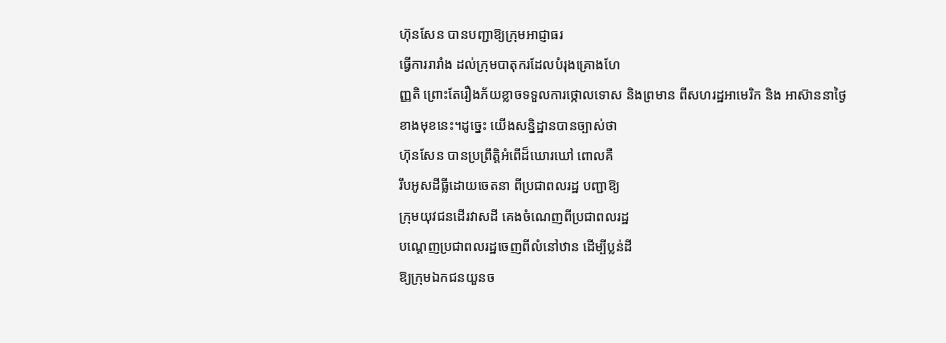ហ៊ុនសែន បានបញ្ជាឱ្យក្រុមអាជ្ញាធរ
ធ្វើការរារាំង ដល់ក្រុមបាតុករដែលបំរុងគ្រោងហែ
ញ្ញតិ ព្រោះតែរឿងភ័យខ្លាចទទួលការថ្កោលទោស និងព្រមាន ពីសហរដ្ឋអាមេរិក និង អាស៊ាននាថ្ងៃ
ខាងមុខនេះ។ដូច្នេះ យើងសន្និដ្ឋានបានច្បាស់ថា
ហ៊ុនសែន បានប្រព្រឹត្តិអំពើដ៏ឃោរឃៅ ពោលគឺ
រឹបអូសដីធ្លីដោយចេតនា ពីប្រជាពលរដ្ឋ បញ្ជាឱ្យ
ក្រុមយុវជនដើរវាសដី គេងចំណេញពីប្រជាពលរដ្ឋ
បណ្ដេញប្រជាពលរដ្ឋចេញពីលំនៅឋាន ដើម្បីប្លន់ដី
ឱ្យក្រុមឯកជនយួនច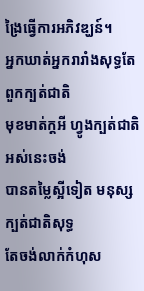ង្រៃធ្វើការអភិវឌ្ឃន៍។
អ្នកឃាត់អ្នករារាំងសុទ្ធតែពួកក្បត់ជាតិ
មុខមាត់ក្ដអី ហ្វូងក្បត់ជាតិអស់នេះចង់
បានតម្លៃស្អីទៀត មនុស្សក្បត់ជាតិសុទ្ធ
តែចង់លាក់កំហុស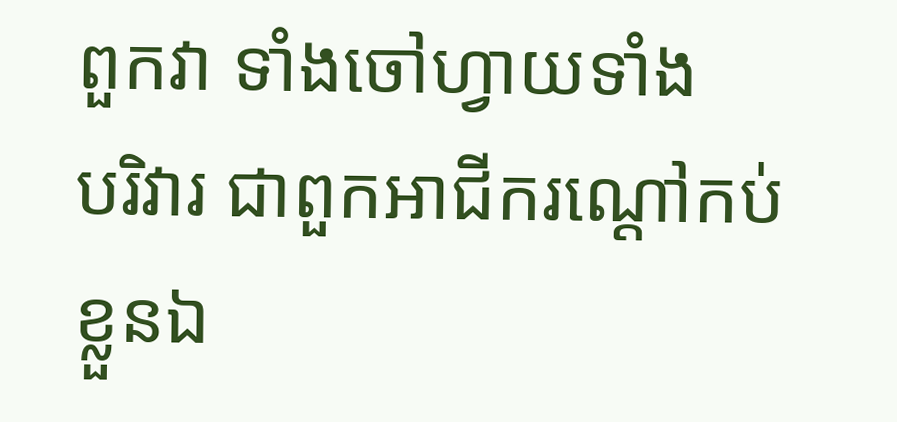ពួកវា ទាំងចៅហ្វាយទាំង
បរិវារ ជាពួកអាជីករណ្ដៅកប់ខ្លួនឯ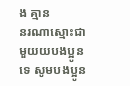ង គ្មាន
នរណាស្មោះជាមួយយបងប្អូនទេ សូមបងប្អូន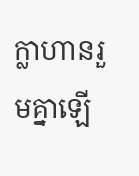ក្លាហានរួមគ្នាឡើ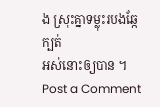ង ស្រុះគ្នាទម្លុះរបងឆ្កែក្បត់
អស់នោះឲ្យបាន ។
Post a Comment